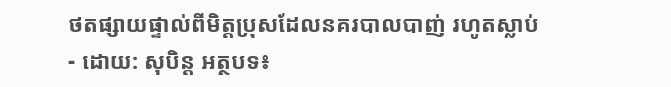ថតផ្សាយផ្ទាល់ពីមិត្តប្រុសដែលនគរបាលបាញ់ រហូតស្លាប់
- ដោយ: សុបិន្ដ អត្ថបទ៖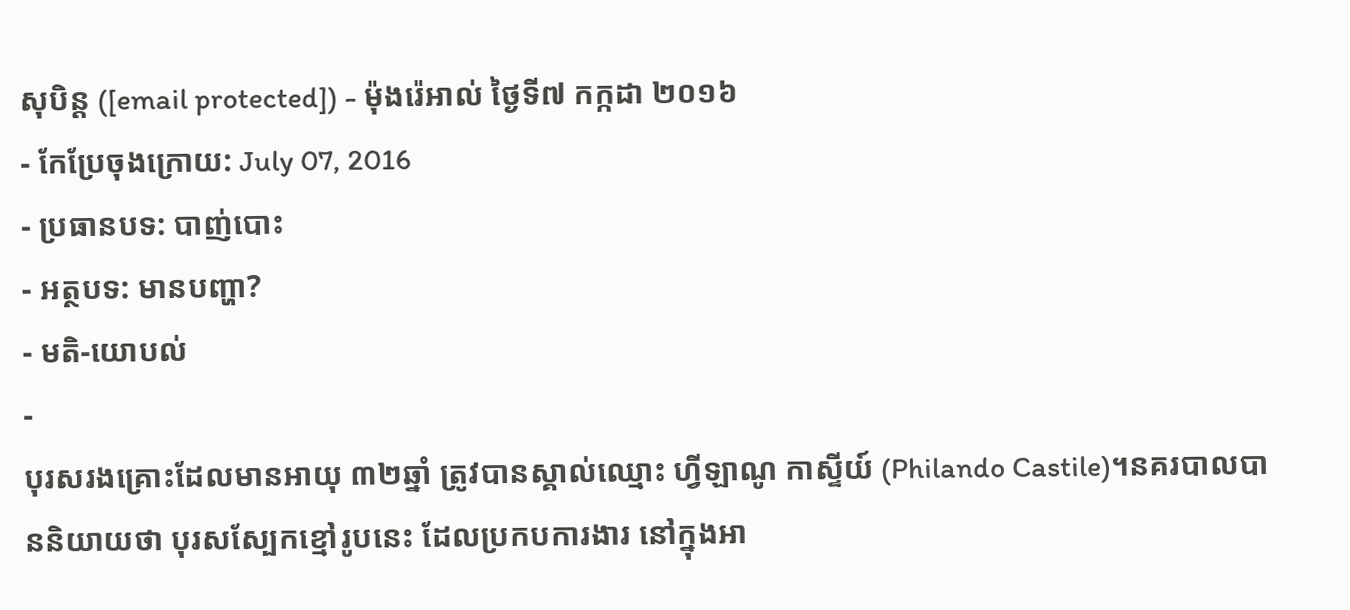សុបិន្ត ([email protected]) - ម៉ុងរ៉េអាល់ ថ្ងៃទី៧ កក្កដា ២០១៦
- កែប្រែចុងក្រោយ: July 07, 2016
- ប្រធានបទ: បាញ់បោះ
- អត្ថបទ: មានបញ្ហា?
- មតិ-យោបល់
-
បុរសរងគ្រោះដែលមានអាយុ ៣២ឆ្នាំ ត្រូវបានស្គាល់ឈ្មោះ ហ្វីឡាណូ កាស្ទីយ៍ (Philando Castile)។នគរបាលបាននិយាយថា បុរសស្បែកខ្មៅរូបនេះ ដែលប្រកបការងារ នៅក្នុងអា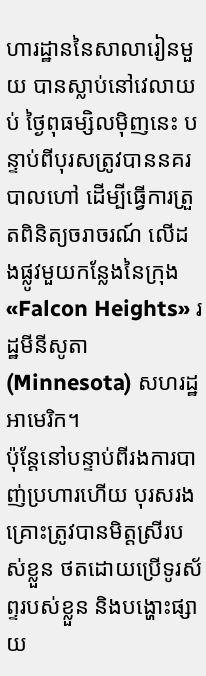ហារដ្ឋាននៃសាលារៀនមួយ បានស្លាប់នៅវេលាយប់ ថ្ងៃពុធម្សិលម៉ិញនេះ បន្ទាប់ពីបុរសត្រូវបាននគរបាលហៅ ដើម្បីធ្វើការត្រួតពិនិត្យចរាចរណ៍ លើដងផ្លូវមួយកន្លែងនៃក្រុង «Falcon Heights» រដ្ឋមីនីសូតា (Minnesota) សហរដ្ឋអាមេរិក។
ប៉ុន្តែនៅបន្ទាប់ពីរងការបាញ់ប្រហារហើយ បុរសរងគ្រោះត្រូវបានមិត្តស្រីរបស់ខ្លួន ថតដោយប្រើទូរស័ព្ទរបស់ខ្លួន និងបង្ហោះផ្សាយ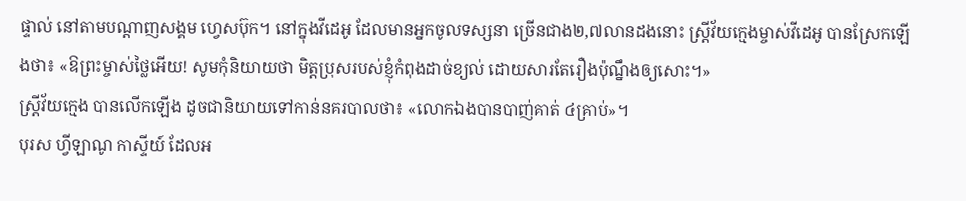ផ្ទាល់ នៅតាមបណ្ដាញសង្គម ហ្វេសប៊ុក។ នៅក្នុងវីដេអូ ដែលមានអ្នកចូលទស្សនា ច្រើនជាង២,៧លានដងនោះ ស្ត្រីវ័យក្មេងម្ចាស់វីដេអូ បានស្រែកឡើងថា៖ «ឱព្រះម្ចាស់ថ្លៃអើយ! សូមកុំនិយាយថា មិត្តប្រុសរបស់ខ្ញុំកំពុងដាច់ខ្យល់ ដោយសារតែរឿងប៉ុណ្នឹងឲ្យសោះ។»
ស្ត្រីវ័យក្មេង បានលើកឡើង ដូចជានិយាយទៅកាន់នគរបាលថា៖ «លោកឯងបានបាញ់គាត់ ៤គ្រាប់»។
បុរស ហ្វីឡាណូ កាស្ទីយ៍ ដែលអ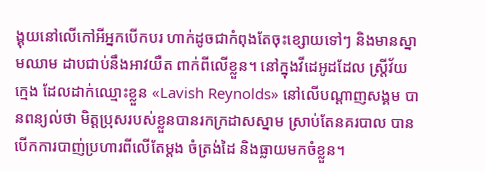ង្គុយនៅលើកៅអីអ្នកបើកបរ ហាក់ដូចជាកំពុងតែចុះខ្សោយទៅៗ និងមានស្នាមឈាម ដាបជាប់នឹងអាវយឺត ពាក់ពីលើខ្លួន។ នៅក្នុងវីដេអូដដែល ស្ត្រីវ័យក្មេង ដែលដាក់ឈ្មោះខ្លួន «Lavish Reynolds» នៅលើបណ្ដាញសង្គម បានពន្យល់ថា មិត្តប្រុសរបស់ខ្លួនបានរកក្រដាសស្នាម ស្រាប់តែនគរបាល បានបើកការបាញ់ប្រហារពីលើតែម្ដង ចំត្រង់ដៃ និងធ្លាយមកចំខ្លួន។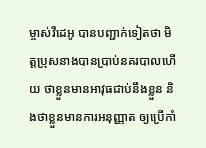ម្ចាស់វីដេអូ បានបញ្ជាក់ទៀតថា មិត្តប្រុសនាងបានប្រាប់នគរបាលហើយ ថាខ្លួនមានអាវុធជាប់នឹងខ្លួន និងថាខ្លួនមានការអនុញ្ញាត ឲ្យប្រើកាំ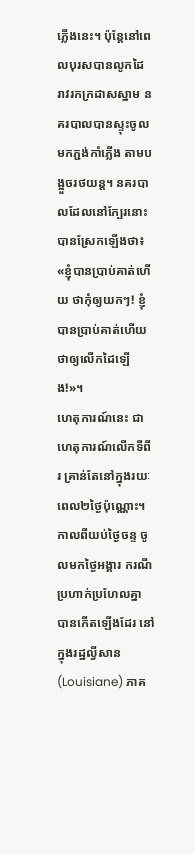ភ្លើងនេះ។ ប៉ុន្តែនៅពេលបុរសបានលូកដៃ រាវរកក្រដាសស្នាម នគរបាលបានស្ទុះចូលមកភ្ជង់កាំភ្លើង តាមបង្អួចរថយន្ដ។ នគរបាលដែលនៅក្បែរនោះ បានស្រែកឡើងថា៖ «ខ្ញុំបានប្រាប់គាត់ហើយ ថាកុំឲ្យយកៗ! ខ្ញុំបានប្រាប់គាត់ហើយ ថាឲ្យលើកដៃឡើង!»។
ហេតុការណ៍នេះ ជាហេតុការណ៍លើកទីពីរ គ្រាន់តែនៅក្នុងរយៈពេល២ថ្ងៃប៉ុណ្ណោះ។ កាលពីយប់ថ្ងៃចន្ទ ចូលមកថ្ងៃអង្គារ ករណីប្រហាក់ប្រហែលគ្នា បានកើតឡើងដែរ នៅក្នុងរដ្ឋល្វីសាន (Louisiane) ភាគ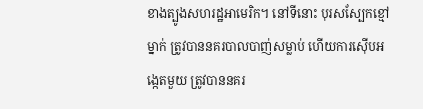ខាងត្បូងសហរដ្ឋអាមេរិក។ នៅទីនោះ បុរសស្បែកខ្មៅម្នាក់ ត្រូវបាននគរបាលបាញ់សម្លាប់ ហើយការស៊ើបអង្កេតមួយ ត្រូវបាននគរ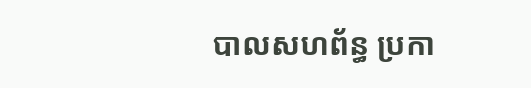បាលសហព័ន្ធ ប្រកា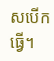សបើកធ្វើ។